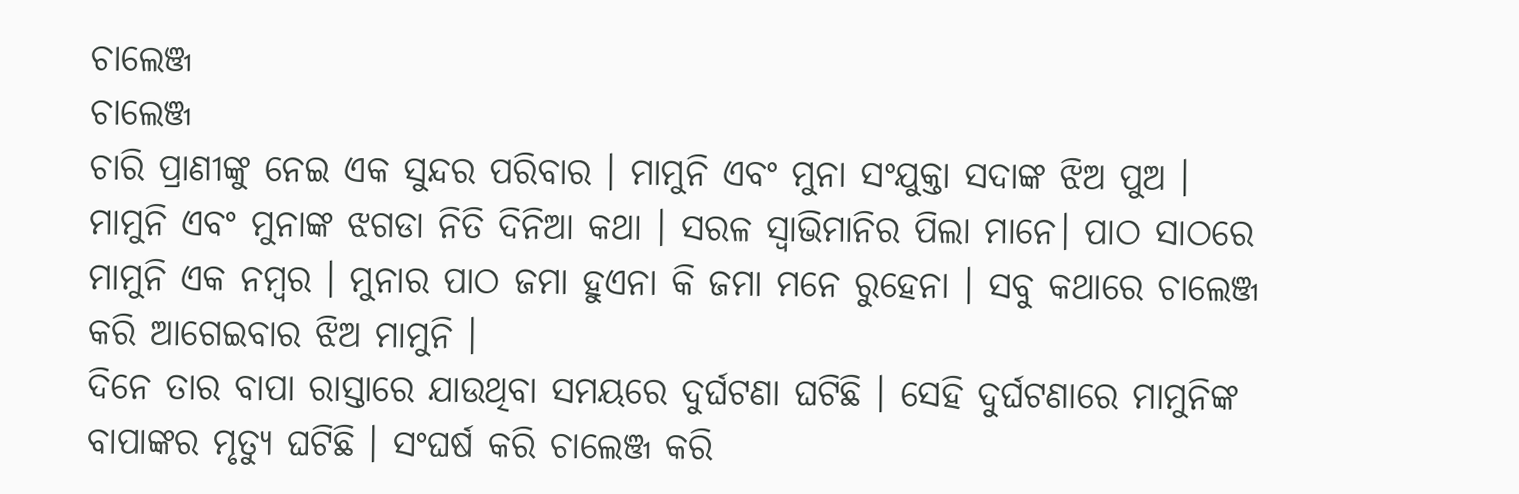ଚାଲେଞ୍ଜ
ଚାଲେଞ୍ଜ
ଚାରି ପ୍ରାଣୀଙ୍କୁ ନେଇ ଏକ ସୁନ୍ଦର ପରିବାର । ମାମୁନି ଏବଂ ମୁନା ସଂଯୁକ୍ତା ସଦାଙ୍କ ଝିଅ ପୁଅ । ମାମୁନି ଏବଂ ମୁନାଙ୍କ ଝଗଡା ନିତି ଦିନିଆ କଥା । ସରଳ ସ୍ୱାଭିମାନିର ପିଲା ମାନେ। ପାଠ ସାଠରେ ମାମୁନି ଏକ ନମ୍ବର । ମୁନାର ପାଠ ଜମା ହୁଏନା କି ଜମା ମନେ ରୁହେନା । ସବୁ କଥାରେ ଚାଲେଞ୍ଜ କରି ଆଗେଇବାର ଝିଅ ମାମୁନି ।
ଦିନେ ତାର ବାପା ରାସ୍ତାରେ ଯାଉଥିବା ସମୟରେ ଦୁର୍ଘଟଣା ଘଟିଛି । ସେହି ଦୁର୍ଘଟଣାରେ ମାମୁନିଙ୍କ ବାପାଙ୍କର ମୃତ୍ୟୁ ଘଟିଛି । ସଂଘର୍ଷ କରି ଚାଲେଞ୍ଜ କରି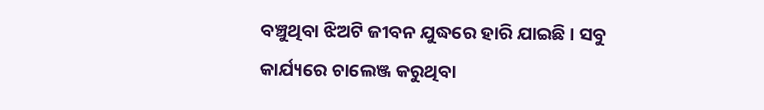ବଞ୍ଚୁଥିବା ଝିଅଟି ଜୀବନ ଯୁଦ୍ଧରେ ହାରି ଯାଇଛି । ସବୁ କାର୍ଯ୍ୟରେ ଚାଲେଞ୍ଜ କରୁଥିବା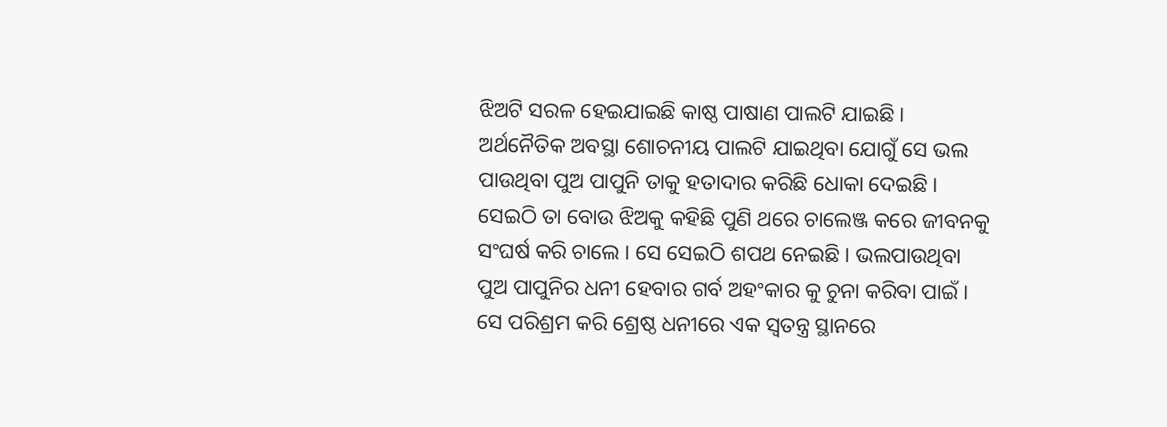ଝିଅଟି ସରଳ ହେଇଯାଇଛି କାଷ୍ଠ ପାଷାଣ ପାଲଟି ଯାଇଛି । ଅର୍ଥନୈତିକ ଅବସ୍ଥା ଶୋଚନୀୟ ପାଲଟି ଯାଇଥିବା ଯୋଗୁଁ ସେ ଭଲ ପାଉଥିବା ପୁଅ ପାପୁନି ତାକୁ ହତାଦାର କରିଛି ଧୋକା ଦେଇଛି । ସେଇଠି ତା ବୋଉ ଝିଅକୁ କହିଛି ପୁଣି ଥରେ ଚାଲେଞ୍ଜ କରେ ଜୀବନକୁ ସଂଘର୍ଷ କରି ଚାଲେ । ସେ ସେଇଠି ଶପଥ ନେଇଛି । ଭଲପାଉଥିବା ପୁଅ ପାପୁନିର ଧନୀ ହେବାର ଗର୍ବ ଅହଂକାର କୁ ଚୁନା କରିବା ପାଇଁ । ସେ ପରିଶ୍ରମ କରି ଶ୍ରେଷ୍ଠ ଧନୀରେ ଏକ ସ୍ବତନ୍ତ୍ର ସ୍ଥାନରେ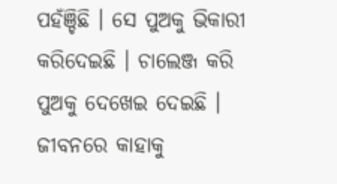ପହଁଞ୍ଚିଛି । ସେ ପୁଅକୁ ଭିକାରୀ କରିଦେଇଛି । ଚାଲେଞ୍ଜ କରି ପୁଅକୁ ଦେଖେଇ ଦେଇଛି । ଜୀବନରେ କାହାକୁ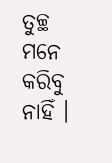ତୁଚ୍ଛ ମନେ କରିବୁ ନାହିଁ ।